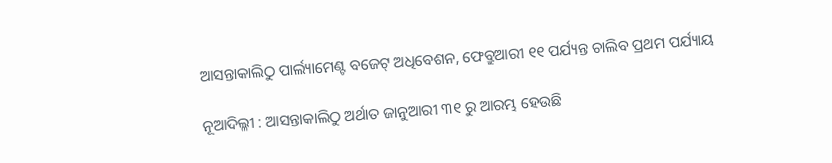ଆସନ୍ତାକାଲିଠୁ ପାର୍ଲ୍ୟାମେଣ୍ଟ ବଜେଟ୍ ଅଧିବେଶନ, ଫେବ୍ରୁଆରୀ ୧୧ ପର୍ଯ୍ୟନ୍ତ ଚାଲିବ ପ୍ରଥମ ପର୍ଯ୍ୟାୟ

ନୂଆଦିଲ୍ଳୀ : ଆସନ୍ତାକାଲିଠୁ ଅର୍ଥାତ ଜାନୁଆରୀ ୩୧ ରୁ ଆରମ୍ଭ ହେଉଛି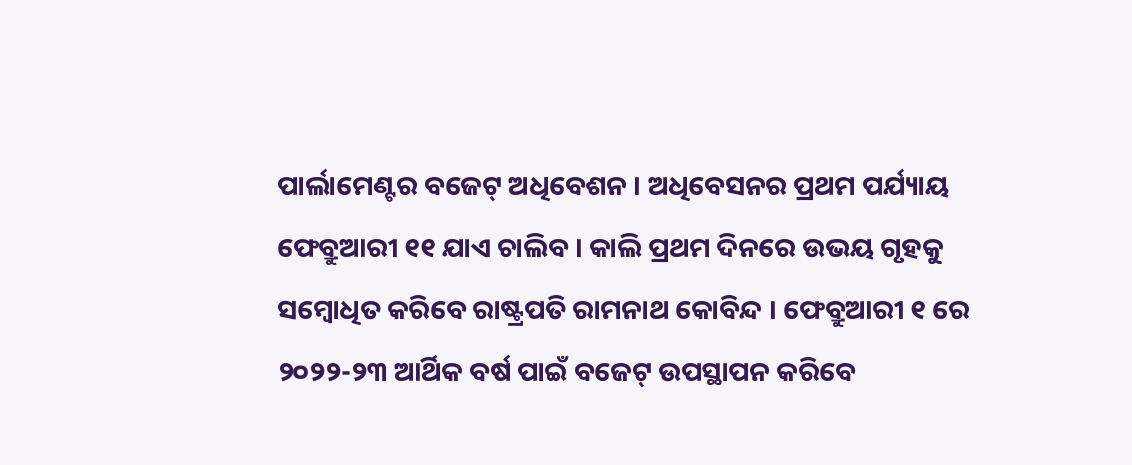ପାର୍ଲାମେଣ୍ଟର ବଜେଟ୍ ଅଧିବେଶନ । ଅଧିବେସନର ପ୍ରଥମ ପର୍ଯ୍ୟାୟ ଫେବ୍ରୁଆରୀ ୧୧ ଯାଏ ଚାଲିବ । କାଲି ପ୍ରଥମ ଦିନରେ ଉଭୟ ଗୃହକୁ ସମ୍ବୋଧିତ କରିବେ ରାଷ୍ଟ୍ରପତି ରାମନାଥ କୋବିନ୍ଦ । ଫେବ୍ରୁଆରୀ ୧ ରେ ୨୦୨୨-୨୩ ଆର୍ଥିକ ବର୍ଷ ପାଇଁ ବଜେଟ୍ ଉପସ୍ଥାପନ କରିବେ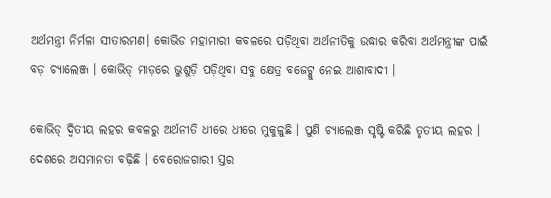ଅର୍ଥମନ୍ତ୍ରୀ ନିର୍ମଳା ସୀତାରମଣ। କୋଭିଡ ମହାମାରୀ କବଳରେ ପଡ଼ିଥିବା ଅର୍ଥନୀତିକୁ ଉଦ୍ଧାର କରିବା ଅର୍ଥମନ୍ତ୍ରୀଙ୍କ ପାଇଁ ବଡ଼ ଚ୍ୟାଲେଞ୍ଜ । କୋଭିଡ୍ ମାଡ଼ରେ ଭୁଶୁଡ଼ି ପଡ଼ିଥିବା ସବୁ କ୍ଷେତ୍ର ବଜେଟ୍କୁ ନେଇ ଆଶାବାଦୀ ।

କୋଭିଡ୍ ଦ୍ୱିତୀୟ ଲହର କବଳରୁ ଅର୍ଥନୀତି ଧୀରେ ଧୀରେ ମୁକୁଳୁଛି । ପୁଣି ଚ୍ୟାଲେଞ୍ଜ ସୃଷ୍ଟି କରିଛି ତୃତୀୟ ଲହର । ଦେଶରେ ଅସମାନତା ବଢ଼ିଛି । ବେରୋଜଗାରୀ ସ୍ତର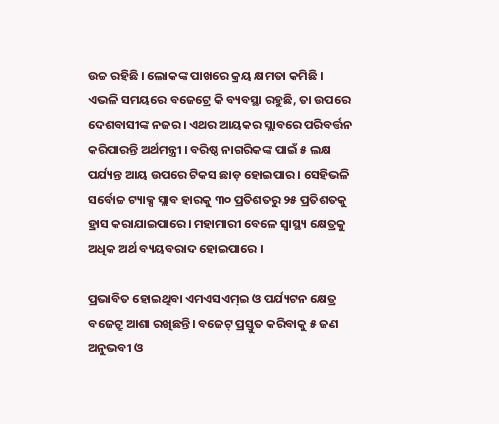ଉଚ୍ଚ ରହିଛି । ଲୋକଙ୍କ ପାଖରେ କ୍ରୟ କ୍ଷମତା କମିଛି । ଏଭଳି ସମୟରେ ବଜେଟ୍ରେ କି ବ୍ୟବସ୍ଥା ରହୁଛି, ତା ଉପରେ ଦେଶବାସୀଙ୍କ ନଜର । ଏଥର ଆୟକର ସ୍ଲାବରେ ପରିବର୍ତ୍ତନ କରିପାରନ୍ତି ଅର୍ଥମନ୍ତ୍ରୀ । ବରିଷ୍ଠ ନାଗରିକଙ୍କ ପାଇଁ ୫ ଲକ୍ଷ ପର୍ଯ୍ୟନ୍ତ ଆୟ ଉପରେ ଟିକସ ଛାଡ଼ ହୋଇପାର । ସେହିଭଳି ସର୍ବୋଚ୍ଚ ଟ୍ୟାକ୍ସ ସ୍ଲାବ ହାରକୁ ୩୦ ପ୍ରତିଶତରୁ ୨୫ ପ୍ରତିଶତକୁ ହ୍ରାସ କରାଯାଇପାରେ। ମହାମାରୀ ବେଳେ ସ୍ୱାସ୍ଥ୍ୟ କ୍ଷେତ୍ରକୁ ଅଧିକ ଅର୍ଥ ବ୍ୟୟବରାଦ ହୋଇପାରେ ।

ପ୍ରଭାବିତ ହୋଇଥିବା ଏମଏସଏମ୍ଇ ଓ ପର୍ଯ୍ୟଟନ କ୍ଷେତ୍ର ବଜେଟ୍ରୁ ଆଶା ରଖିଛନ୍ତି। ବଜେଟ୍ ପ୍ରସ୍ତୁତ କରିବାକୁ ୫ ଜଣ ଅନୁଭବୀ ଓ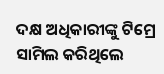ଦକ୍ଷ ଅଧିକାରୀଙ୍କୁ ଟିମ୍ରେ ସାମିଲ କରିଥିଲେ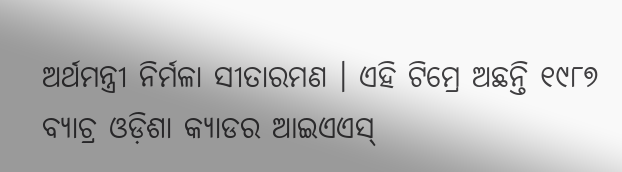ଅର୍ଥମନ୍ତ୍ରୀ ନିର୍ମଳା ସୀତାରମଣ । ଏହି ଟିମ୍ରେ ଅଛନ୍ତି ୧୯୮୭ ବ୍ୟାଚ୍ର ଓଡ଼ିଶା କ୍ୟାଡର ଆଇଏଏସ୍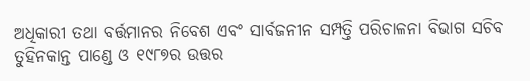ଅଧିକାରୀ ତଥା ବର୍ତ୍ତମାନର ନିବେଶ ଏବଂ ସାର୍ବଜନୀନ ସମ୍ପତ୍ତି ପରିଚାଳନା ବିଭାଗ ସଚିବ ତୁହିନକାନ୍ତ ପାଣ୍ଡେ ଓ ୧୯୮୭ର ଉତ୍ତର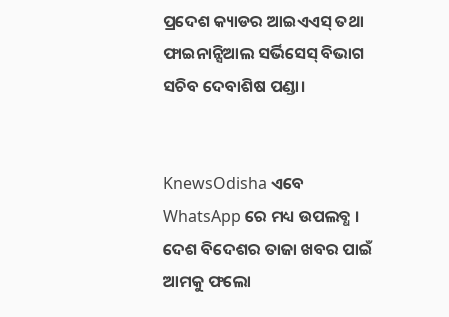ପ୍ରଦେଶ କ୍ୟାଡର ଆଇଏଏସ୍ ତଥା ଫାଇନାନ୍ସିଆଲ ସର୍ଭିସେସ୍ ବିଭାଗ ସଚିବ ଦେବାଶିଷ ପଣ୍ଡା।


KnewsOdisha ଏବେ WhatsApp ରେ ମଧ୍ୟ ଉପଲବ୍ଧ । ଦେଶ ବିଦେଶର ତାଜା ଖବର ପାଇଁ ଆମକୁ ଫଲୋ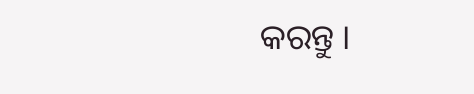କରନ୍ତୁ ।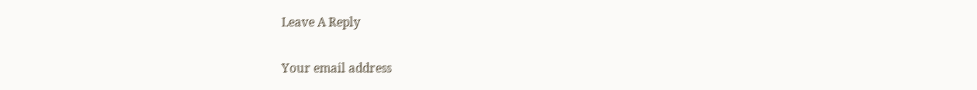Leave A Reply

Your email address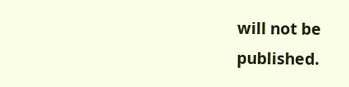will not be published.